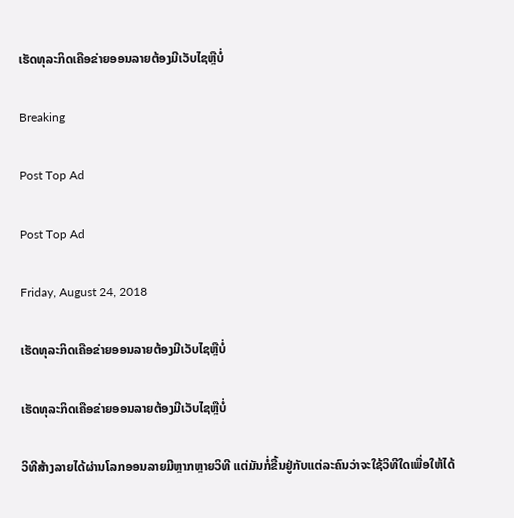ເຮັດທຸລະກິດເຄືອຂ່າຍອອນລາຍຕ້ອງມີເວັບໄຊຫຼືບໍ່

Breaking

Post Top Ad

Post Top Ad

Friday, August 24, 2018

ເຮັດທຸລະກິດເຄືອຂ່າຍອອນລາຍຕ້ອງມີເວັບໄຊຫຼືບໍ່

ເຮັດທຸລະກິດເຄືອຂ່າຍອອນລາຍຕ້ອງມີເວັບໄຊຫຼືບໍ່

ວິທີສ້າງລາຍໄດ້ຜ່ານໂລກອອນລາຍມີຫຼາກຫຼາຍວິທີ ແຕ່ມັນກໍ່ຂື້ນຢູ່ກັບແຕ່ລະຄົນວ່າຈະໃຊ້ວິທີໃດເພື່ອໃຫ້ໄດ້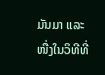ມັນມາ ແລະໜື່ງໃນວິທີທີ່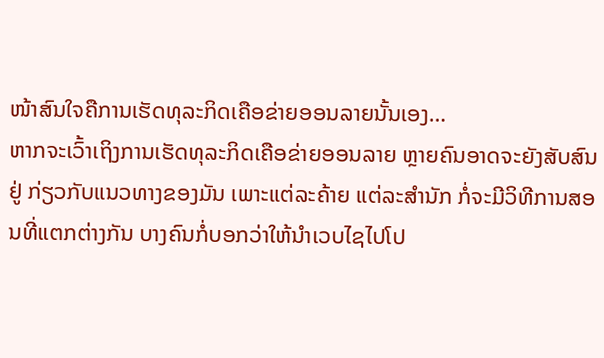ໜ້າສົນໃຈຄືການເຮັດທຸລະກິດເຄືອຂ່າຍອອນລາຍນັ້ນເອງ…
ຫາກຈະເວົ້າເຖິງການເຮັດທຸລະກິດເຄືອຂ່າຍອອນລາຍ ຫຼາຍຄົນອາດຈະຍັງສັບສົນຢູ່ ກ່ຽວກັບແນວທາງຂອງມັນ ເພາະແຕ່ລະຄ້າຍ ແຕ່ລະສຳນັກ ກໍ່ຈະມີວິທີການສອນທີ່ແຕກຕ່າງກັນ ບາງຄົນກໍ່ບອກວ່າໃຫ້ນຳເວບໄຊໄປໂປ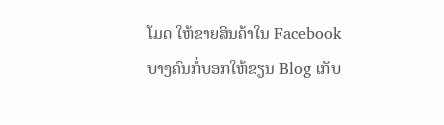ໂມດ ໃຫ້ຂາຍສິນຄ້າໃນ Facebook ບາງຄົນກໍ່ບອກໃຫ້ຂຽນ Blog ເກັບ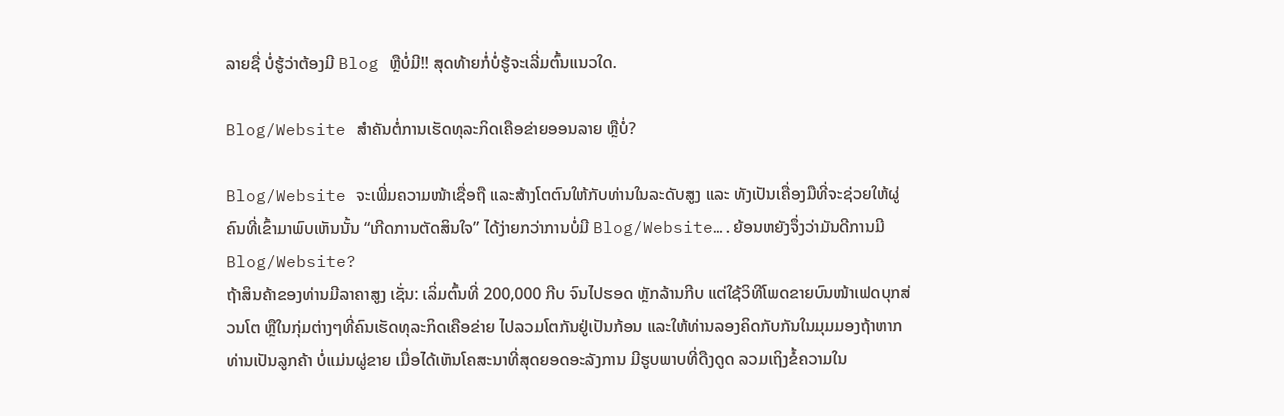ລາຍຊື່ ບໍ່ຮູ້ວ່າຕ້ອງມີ Blog ຫຼືບໍ່ມີ!! ສຸດທ້າຍກໍ່ບໍ່ຮູ້ຈະເລີ່ມຕົ້ນແນວໃດ.

Blog/Website ສຳຄັນຕໍ່ການເຮັດທຸລະກິດເຄືອຂ່າຍອອນລາຍ ຫຼືບໍ່?

Blog/Website ຈະເພີ່ມຄວາມໜ້າເຊື່ອຖື ແລະສ້າງໂຕຕົນໃຫ້ກັບທ່ານໃນລະດັບສູງ ແລະ ທັງເປັນເຄື່ອງມືທີ່ຈະຊ່ວຍໃຫ້ຜູ່ຄົນທີ່ເຂົ້າມາພົບເຫັນນັ້ນ “ເກີດການຕັດສິນໃຈ” ໄດ້ງ່າຍກວ່າການບໍ່ມີ Blog/Website….ຍ້ອນຫຍັງຈຶ່ງວ່າມັນດີການມີ Blog/Website?
ຖ້າສິນຄ້າຂອງທ່ານມີລາຄາສູງ ເຊັ່ນ: ເລິ່ມຕົ້ນທີ່ 200,000 ກີບ ຈົນໄປຮອດ ຫຼັກລ້ານກີບ ແຕ່ໃຊ້ວິທີໂພດຂາຍບົນໜ້າເຟດບຸກສ່ວນໂຕ ຫຼືໃນກຸ່ມຕ່າງໆທີ່ຄົນເຮັດທຸລະກິດເຄືອຂ່າຍ ໄປລວມໂຕກັນຢູ່ເປັນກ້ອນ ແລະໃຫ້ທ່ານລອງຄິດກັບກັນໃນມຸມມອງຖ້າຫາກທ່ານເປັນລູກຄ້າ ບໍ່ແມ່ນຜູ່ຂາຍ ເມື່ອໄດ້ເຫັນໂຄສະນາທີ່ສຸດຍອດອະລັງການ ມີຮູບພາບທີ່ດືງດູດ ລວມເຖິງຂໍ້ຄວາມໃນ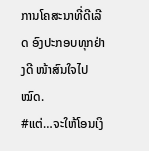ການໂຄສະນາທີ່ດີເລີດ ອົງປະກອບທຸກຢ່າງດີ ໜ້າສົນໃຈໄປໝົດ.
#ແຕ່…ຈະໃຫ້ໂອນເງິ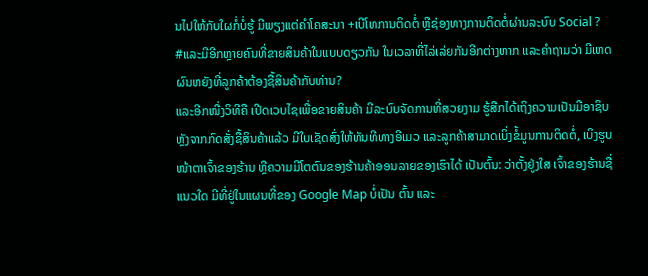ນໄປໃຫ້ກັບໃຜກໍ່ບໍ່ຮູ້ ມີພຽງແຕ່ຄຳໂຄສະນາ +ເບີໂທການຕິດຕໍ່ ຫຼືຊ່ອງທາງການຕິດຕໍ່ຜ່ານລະບົບ Social ?
#ແລະມີອີກຫຼາຍຄົນທີ່ຂາຍສິນຄ້າໃນແບບດຽວກັນ ໃນເວລາທີ່ໄລ່ເລ່ຍກັນອີກຕ່າງຫາກ ແລະຄຳຖາມວ່າ ມີເຫດຜົນຫຍັງທີ່ລູກຄ້າຕ້ອງຊື້ສິນຄ້າກັບທ່ານ?
ແລະອີກໜື່ງວິທີຄື ເປີດເວບໄຊເພື່ອຂາຍສິນຄ້າ ມີລະບົບຈັດການທີ່ສວຍງາມ ຮູ້ສືກໄດ້ເຖິງຄວາມເປັນມືອາຊິບ ຫຼັງຈາກກົດສັ່ງຊື້ສິນຄ້າແລ້ວ ມີໃບເຊັດສົ່ງໃຫ້ທັນທີທາງອີເມວ ແລະລູກຄ້າສາມາດເບິ່ງຂໍ້ມູນການຕິດຕໍ່, ເບິງຮູບໜ້າຕາເຈົ້າຂອງຮ້ານ ຫຼືຄວາມມີໂຕຕົນຂອງຮ້ານຄ້າອອນລາຍຂອງເຮົາໄດ້ ເປັນຕົ້ນ: ວ່າຕັ້ງຢູ່ງໃສ ເຈົ້າຂອງຮ້ານຊື່ແນວໃດ ມີທີ່ຢູ່ໃນແຜນທີ່ຂອງ Google Map ບໍ່ເປັນ ຕົ້ນ ແລະ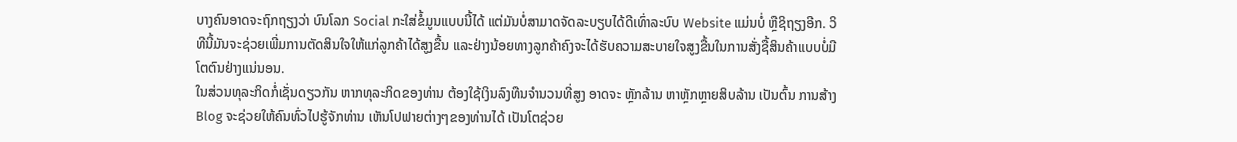ບາງຄົນອາດຈະຖົກຖຽງວ່າ ບົນໂລກ Social ກະໃສ່ຂໍ້ມູນແບບນີ້ໄດ້ ແຕ່ມັນບໍ່ສາມາດຈັດລະບຽບໄດ້ດີເທົ່າລະບົບ Website ແມ່ນບໍ່ ຫຼືຊິຖຽງອີກ. ວິທີນີ້ມັນຈະຊ່ວຍເພີ່ມການຕັດສິນໃຈໃຫ້ແກ່ລູກຄ້າໄດ້ສູງຂື້ນ ແລະຢ່າງນ້ອຍທາງລູກຄ້າຄົງຈະໄດ້ຮັບຄວາມສະບາຍໃຈສູງຂື້ນໃນການສັ່ງຊື້ສິນຄ້າແບບບໍ່ມີໂຕຕົນຢ່າງແນ່ນອນ.
ໃນສ່ວນທຸລະກິດກໍ່ເຊັ່ນດຽວກັນ ຫາກທຸລະກິດຂອງທ່ານ ຕ້ອງໃຊ້ເງິນລົງທືນຈຳນວນທີ່ສູງ ອາດຈະ ຫຼັກລ້ານ ຫາຫຼັກຫຼາຍສິບລ້ານ ເປັນຕົ້ນ ການສ້າງ Blog ຈະຊ່ວຍໃຫ້ຄົນທົ່ວໄປຮູ້ຈັກທ່ານ ເຫັນໂປຟາຍຕ່າງໆຂອງທ່ານໄດ້ ເປັນໂຕຊ່ວຍ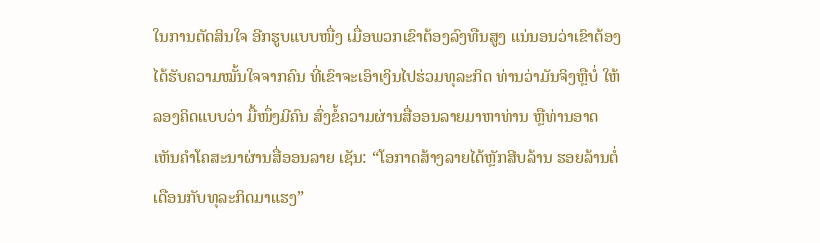ໃນການຕັດສິນໃຈ ອີກຮູບແບບໜື່ງ ເມື່ອພວກເຂົາຕ້ອງລົງທືນສູງ ແນ່ນອນວ່າເຂົາຕ້ອງໄດ້ຮັບຄວາມໝັ້ນໃຈຈາກຄົນ ທີ່ເຂົາຈະເອົາເງິນໄປຮ່ວມທຸລະກິດ ທ່ານວ່າມັນຈິງຫຼືບໍ່ ໃຫ້ລອງຄິດແບບວ່າ ມື້ໜຶ່ງມີຄົນ ສົ່ງຂໍ້ຄວາມຜ່ານສື່ອອນລາຍມາຫາທ່ານ ຫຼືທ່ານອາດເຫັນຄຳໂຄສະນາຜ່ານສື່ອອນລາຍ ເຊັນ: “ໂອກາດສ້າງລາຍໄດ້ຫຼັກສີບລ້ານ ຮອຍລ້ານຕໍ່ເດືອນກັບທຸລະກິດມາແຮງ”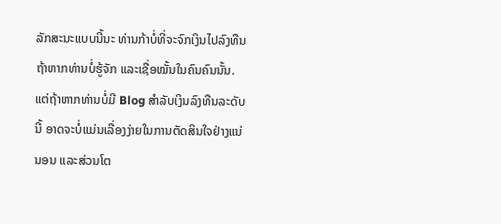ລັກສະນະແບບນີ້ນະ ທ່ານກ້າບໍ່ທີ່ຈະຈົກເງິນໄປລົງທືນ ຖ້າຫາກທ່ານບໍ່ຮູ້ຈັກ ແລະເຊື່ອໝັ້ນໃນຄົນຄົນນັ້ນ.
ແຕ່ຖ້າຫາກທ່ານບໍ່ມີ Blog ສຳລັບເງິນລົງທືນລະດັບນີ້ ອາດຈະບໍ່ແມ່ນເລື່ອງງ່າຍໃນການຕັດສິນໃຈຢ່າງແນ່ນອນ ແລະສ່ວນໂຕ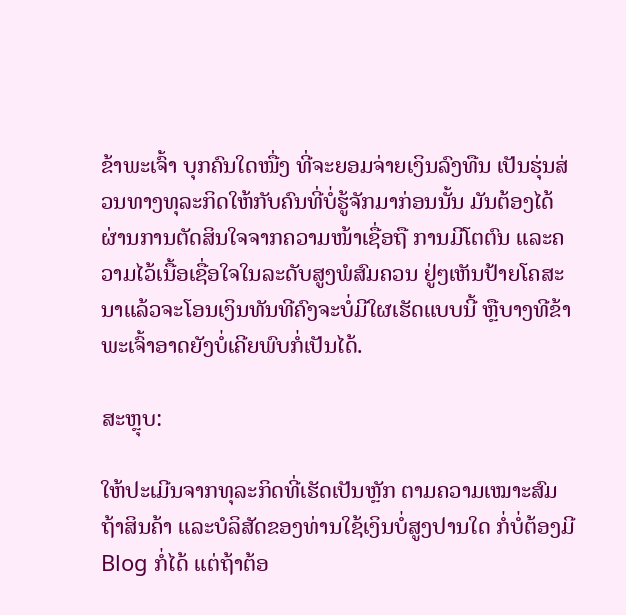ຂ້າພະເຈົ້າ ບຸກຄົນໃດໜື່ງ ທີ່ຈະຍອມຈ່າຍເງິນລົງທືນ ເປັນຮຸ່ນສ່ວນທາງທຸລະກິດໃຫ້ກັບຄົນທີ່ບໍ່ຮູ້ຈັກມາກ່ອນນັ້ນ ມັນຕ້ອງໄດ້ຜ່ານການຕັດສິນໃຈຈາກຄວາມໜ້າເຊື່ອຖື ການມີໂຕຕົນ ແລະຄວາມໄວ້ເນື້ອເຊື່ອໃຈໃນລະດັບສູງພໍສົມຄວນ ຢູ່ໆເຫັນປ້າຍໂຄສະນາແລ້ວຈະໂອນເງິນທັນທີຄົງຈະບໍ່ມີໃຜເຮັດແບບນີ້ ຫຼືບາງທີຂ້າພະເຈົ້າອາດຍັງບໍ່ເຄີຍພົບກໍ່ເປັນໄດ້.

ສະຫຼຸບ:

ໃຫ້ປະເມີນຈາກທຸລະກິດທີ່ເຮັດເປັນຫຼັກ ຕາມຄວາມເໝາະສົມ ຖ້າສິນຄ້າ ແລະບໍລິສັດຂອງທ່ານໃຊ້ເງິນບໍ່ສູງປານໃດ ກໍ່ບໍ່ຕ້ອງມີ Blog ກໍ່ໄດ້ ແຕ່ຖ້າຕ້ອ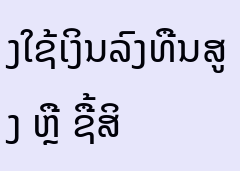ງໃຊ້ເງິນລົງທືນສູງ ຫຼື ຊື້ສິ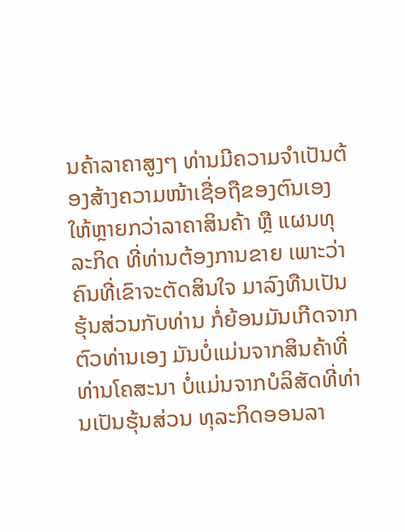ນຄ້າລາຄາສູງໆ ທ່ານມີຄວາມຈຳເປັນຕ້ອງສ້າງຄວາມໜ້າເຊື່ອຖືຂອງຕົນເອງໃຫ້ຫຼາຍກວ່າລາຄາສິນຄ້າ ຫຼື ແຜນທຸລະກິດ ທີ່ທ່ານຕ້ອງການຂາຍ ເພາະວ່າຄົນທີ່ເຂົາຈະຕັດສິນໃຈ ມາລົງທືນເປັນຮຸ້ນສ່ວນກັບທ່ານ ກໍ່ຍ້ອນມັນເກີດຈາກຕົວທ່ານເອງ ມັນບໍ່ແມ່ນຈາກສິນຄ້າທີ່ທ່ານໂຄສະນາ ບໍ່ແມ່ນຈາກບໍລິສັດທີ່ທ່ານເປັນຮຸ້ນສ່ວນ ທຸລະກິດອອນລາ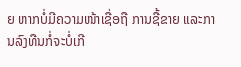ຍ ຫາກບໍ່ມີຄວາມໜ້າເຊື່ອຖື ການຊື້ຂາຍ ແລະການລົງທືນກໍ່ຈະບໍ່ເກີ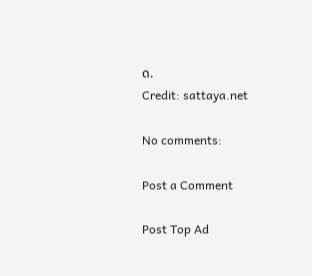ດ.
Credit: sattaya.net

No comments:

Post a Comment

Post Top Ad